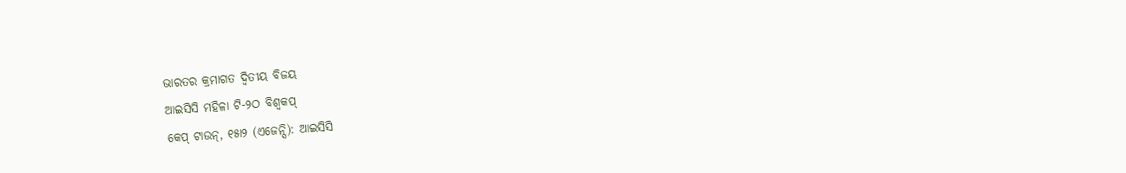ଭାରତର କ୍ରମାଗତ ଦ୍ୱିତୀୟ ବିଜୟ
ଆଇସିସି ମହିଳା ଟି-୨ଠ ବିଶ୍ୱକପ୍
କେପ୍ ଟାଉନ୍, ୧୫ା୨ (ଏଜେନ୍ସି): ଆଇସିସି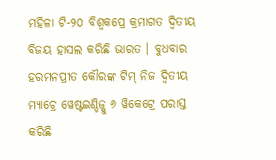ମହିଳା ଟି-୨୦ ବିଶ୍ୱକପ୍ରେ କ୍ରମାଗତ ଦ୍ୱିତୀୟ ବିଜୟ ହାସଲ କରିଛି ଭାରତ । ବୁଧବାର ହରମନପ୍ରୀତ କୌରଙ୍କ ଟିମ୍ ନିଜ ଦ୍ୱିତୀୟ ମ୍ୟାଚ୍ରେ ୱେଷ୍ଟଇଣ୍ଡିଜ୍କୁ ୬ ୱିକେଟ୍ରେ ପରାସ୍ତ କରିଛି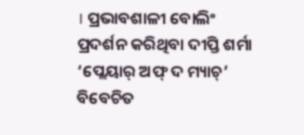। ପ୍ରଭାବଶାଳୀ ବୋଲିଂ ପ୍ରଦର୍ଶନ କରିଥିବା ଦୀପ୍ତି ଶର୍ମା ‘ପ୍ଲେୟାର୍ ଅଫ୍ ଦ ମ୍ୟାଚ୍’ ବିବେଚିତ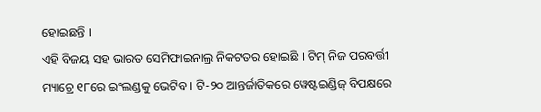ହୋଇଛନ୍ତି ।
ଏହି ବିଜୟ ସହ ଭାରତ ସେମିଫାଇନାଲ୍ର ନିକଟତର ହୋଇଛି । ଟିମ୍ ନିଜ ପରବର୍ତ୍ତୀ ମ୍ୟାଚ୍ରେ ୧୮ରେ ଇଂଲଣ୍ଡକୁ ଭେଟିବ । ଟି-୨୦ ଆନ୍ତର୍ଜାତିକରେ ୱେଷ୍ଟଇଣ୍ଡିଜ୍ ବିପକ୍ଷରେ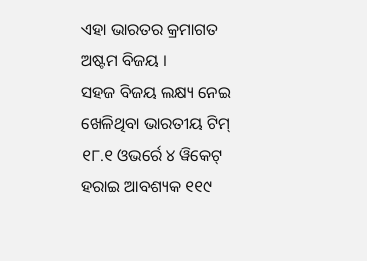ଏହା ଭାରତର କ୍ରମାଗତ ଅଷ୍ଟମ ବିଜୟ ।
ସହଜ ବିଜୟ ଲକ୍ଷ୍ୟ ନେଇ ଖେଳିଥିବା ଭାରତୀୟ ଟିମ୍ ୧୮.୧ ଓଭର୍ରେ ୪ ୱିକେଟ୍ ହରାଇ ଆବଶ୍ୟକ ୧୧୯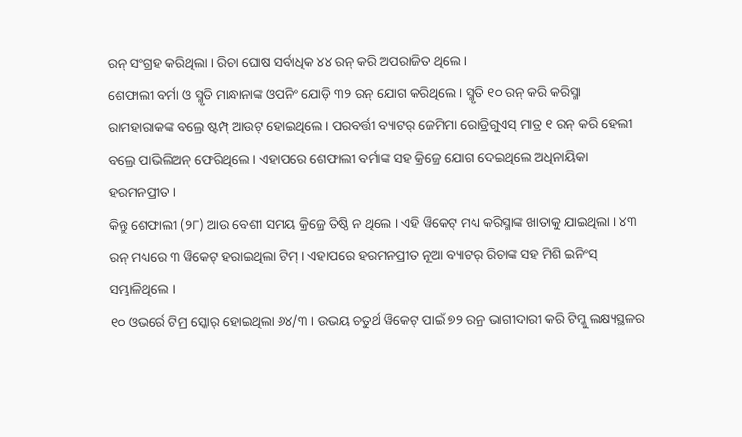ରନ୍ ସଂଗ୍ରହ କରିଥିଲା । ରିଚା ଘୋଷ ସର୍ବାଧିକ ୪୪ ରନ୍ କରି ଅପରାଜିତ ଥିଲେ ।
ଶେଫାଲୀ ବର୍ମା ଓ ସ୍ମୃତି ମାନ୍ଧାନାଙ୍କ ଓପନିଂ ଯୋଡ଼ି ୩୨ ରନ୍ ଯୋଗ କରିଥିଲେ । ସ୍ମୃତି ୧୦ ରନ୍ କରି କରିସ୍ମା ରାମହାରାକଙ୍କ ବଲ୍ରେ ଷ୍ଟମ୍ପ୍ ଆଉଟ୍ ହୋଇଥିଲେ । ପରବର୍ତ୍ତୀ ବ୍ୟାଟର୍ ଜେମିମା ରୋଡ୍ରିଗୁଏସ୍ ମାତ୍ର ୧ ରନ୍ କରି ହେଲୀ ବଲ୍ରେ ପାଭିଲିଅନ୍ ଫେରିଥିଲେ । ଏହାପରେ ଶେଫାଲୀ ବର୍ମାଙ୍କ ସହ କ୍ରିଜ୍ରେ ଯୋଗ ଦେଇଥିଲେ ଅଧିନାୟିକା ହରମନପ୍ରୀତ ।
କିନ୍ତୁ ଶେଫାଲୀ (୨୮) ଆଉ ବେଶୀ ସମୟ କ୍ରିଜ୍ରେ ତିଷ୍ଠି ନ ଥିଲେ । ଏହି ୱିକେଟ୍ ମଧ୍ୟ କରିସ୍ମାଙ୍କ ଖାତାକୁ ଯାଇଥିଲା । ୪୩ ରନ୍ ମଧ୍ୟରେ ୩ ୱିକେଟ୍ ହରାଇଥିଲା ଟିମ୍ । ଏହାପରେ ହରମନପ୍ରୀତ ନୂଆ ବ୍ୟାଟର୍ ରିଚାଙ୍କ ସହ ମିଶି ଇନିଂସ୍ ସମ୍ଭାଳିଥିଲେ ।
୧୦ ଓଭର୍ରେ ଟିମ୍ର ସ୍କୋର୍ ହୋଇଥିଲା ୬୪/୩ । ଉଭୟ ଚତୁର୍ଥ ୱିକେଟ୍ ପାଇଁ ୭୨ ରନ୍ର ଭାଗୀଦାରୀ କରି ଟିମ୍କୁ ଲକ୍ଷ୍ୟସ୍ଥଳର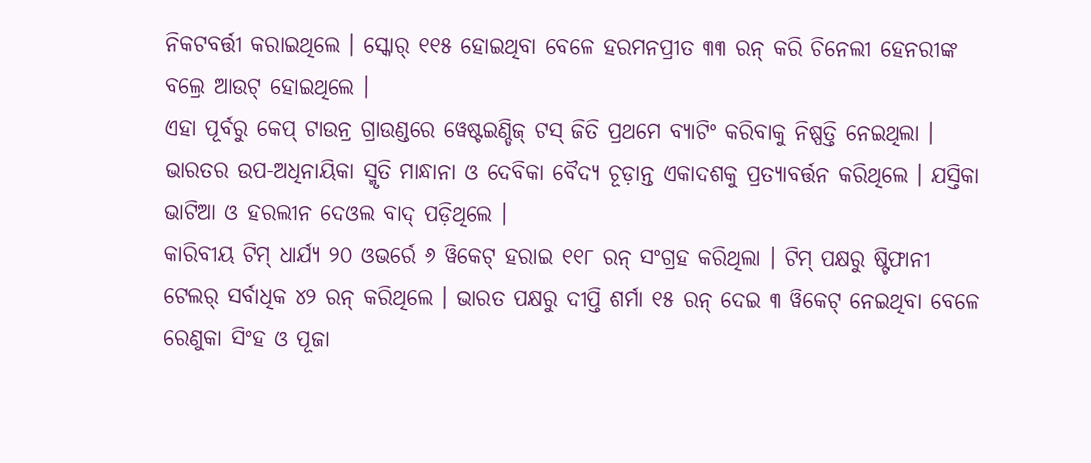ନିକଟବର୍ତ୍ତୀ କରାଇଥିଲେ । ସ୍କୋର୍ ୧୧୫ ହୋଇଥିବା ବେଳେ ହରମନପ୍ରୀତ ୩୩ ରନ୍ କରି ଚିନେଲୀ ହେନରୀଙ୍କ ବଲ୍ରେ ଆଉଟ୍ ହୋଇଥିଲେ ।
ଏହା ପୂର୍ବରୁ କେପ୍ ଟାଉନ୍ର ଗ୍ରାଉଣ୍ଡରେ ୱେଷ୍ଟଇଣ୍ଡିଜ୍ ଟସ୍ ଜିତି ପ୍ରଥମେ ବ୍ୟାଟିଂ କରିବାକୁ ନିଷ୍ପତ୍ତି ନେଇଥିଲା । ଭାରତର ଉପ-ଅଧିନାୟିକା ସ୍ମୃତି ମାନ୍ଧାନା ଓ ଦେବିକା ବୈଦ୍ୟ ଚୂଡ଼ାନ୍ତ ଏକାଦଶକୁ ପ୍ରତ୍ୟାବର୍ତ୍ତନ କରିଥିଲେ । ଯସ୍ତିକା ଭାଟିଆ ଓ ହରଲୀନ ଦେଓଲ ବାଦ୍ ପଡ଼ିଥିଲେ ।
କାରିବୀୟ ଟିମ୍ ଧାର୍ଯ୍ୟ ୨୦ ଓଭର୍ରେ ୬ ୱିକେଟ୍ ହରାଇ ୧୧୮ ରନ୍ ସଂଗ୍ରହ କରିଥିଲା । ଟିମ୍ ପକ୍ଷରୁ ଷ୍ଟିଫାନୀ ଟେଲର୍ ସର୍ବାଧିକ ୪୨ ରନ୍ କରିଥିଲେ । ଭାରତ ପକ୍ଷରୁ ଦୀପ୍ତି ଶର୍ମା ୧୫ ରନ୍ ଦେଇ ୩ ୱିକେଟ୍ ନେଇଥିବା ବେଳେ ରେଣୁକା ସିଂହ ଓ ପୂଜା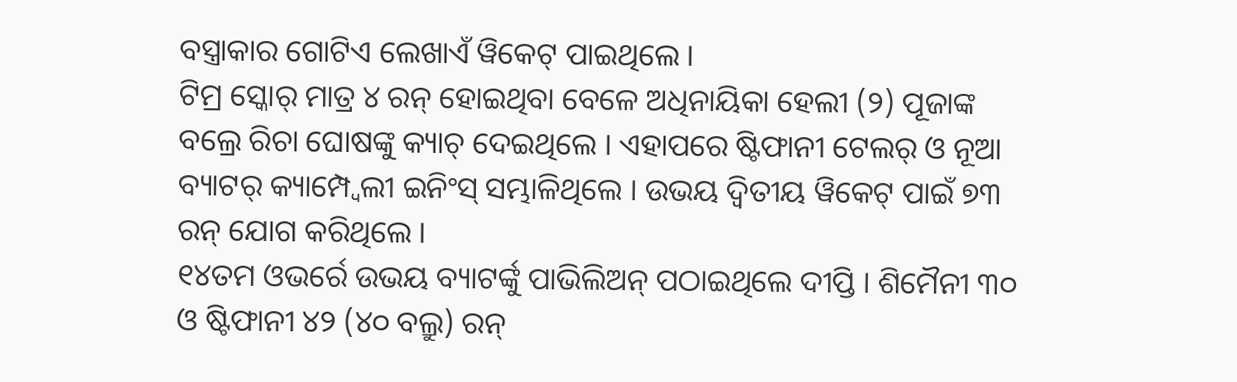ବସ୍ତ୍ରାକାର ଗୋଟିଏ ଲେଖାଏଁ ୱିକେଟ୍ ପାଇଥିଲେ ।
ଟିମ୍ର ସ୍କୋର୍ ମାତ୍ର ୪ ରନ୍ ହୋଇଥିବା ବେଳେ ଅଧିନାୟିକା ହେଲୀ (୨) ପୂଜାଙ୍କ ବଲ୍ରେ ରିଚା ଘୋଷଙ୍କୁ କ୍ୟାଚ୍ ଦେଇଥିଲେ । ଏହାପରେ ଷ୍ଟିଫାନୀ ଟେଲର୍ ଓ ନୂଆ ବ୍ୟାଟର୍ କ୍ୟାମ୍ପ୍ବେଲୀ ଇନିଂସ୍ ସମ୍ଭାଳିଥିଲେ । ଉଭୟ ଦ୍ୱିତୀୟ ୱିକେଟ୍ ପାଇଁ ୭୩ ରନ୍ ଯୋଗ କରିଥିଲେ ।
୧୪ତମ ଓଭର୍ରେ ଉଭୟ ବ୍ୟାଟର୍ଙ୍କୁ ପାଭିଲିଅନ୍ ପଠାଇଥିଲେ ଦୀପ୍ତି । ଶିମୈନୀ ୩୦ ଓ ଷ୍ଟିଫାନୀ ୪୨ (୪୦ ବଲ୍ରୁ) ରନ୍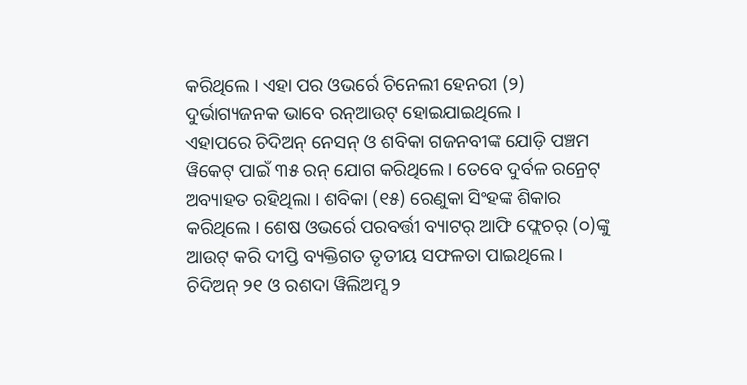କରିଥିଲେ । ଏହା ପର ଓଭର୍ରେ ଚିନେଲୀ ହେନରୀ (୨) ଦୁର୍ଭାଗ୍ୟଜନକ ଭାବେ ରନ୍ଆଉଟ୍ ହୋଇଯାଇଥିଲେ ।
ଏହାପରେ ଚିଦିଅନ୍ ନେସନ୍ ଓ ଶବିକା ଗଜନବୀଙ୍କ ଯୋଡ଼ି ପଞ୍ଚମ ୱିକେଟ୍ ପାଇଁ ୩୫ ରନ୍ ଯୋଗ କରିଥିଲେ । ତେବେ ଦୁର୍ବଳ ରନ୍ରେଟ୍ ଅବ୍ୟାହତ ରହିଥିଲା । ଶବିକା (୧୫) ରେଣୁକା ସିଂହଙ୍କ ଶିକାର କରିଥିଲେ । ଶେଷ ଓଭର୍ରେ ପରବର୍ତ୍ତୀ ବ୍ୟାଟର୍ ଆଫି ଫ୍ଲେଚର୍ (୦)ଙ୍କୁ ଆଉଟ୍ କରି ଦୀପ୍ତି ବ୍ୟକ୍ତିଗତ ତୃତୀୟ ସଫଳତା ପାଇଥିଲେ । ଚିଦିଅନ୍ ୨୧ ଓ ରଶଦା ୱିଲିଅମ୍ସ ୨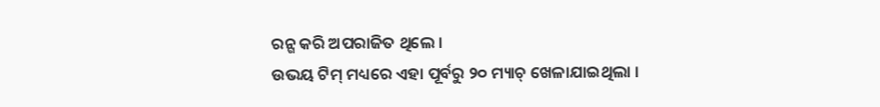ରନ୍ଗ କରି ଅପରାଜିତ ଥିଲେ ।
ଉଭୟ ଟିମ୍ ମଧ୍ୟରେ ଏହା ପୂର୍ବରୁ ୨୦ ମ୍ୟାଚ୍ ଖେଳାଯାଇଥିଲା ।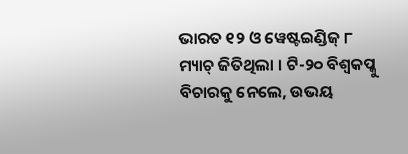ଭାରତ ୧୨ ଓ ୱେଷ୍ଟଇଣ୍ଡିଜ୍ ୮ ମ୍ୟାଚ୍ ଜିତିଥିଲା । ଟି-୨୦ ବିଶ୍ୱକପ୍କୁ ବିଚାରକୁ ନେଲେ, ଉଭୟ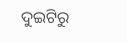ଦୁଇଟିରୁ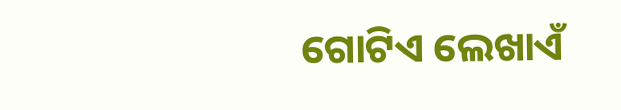ଗୋଟିଏ ଲେଖାଏଁ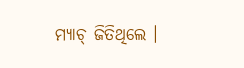ମ୍ୟାଚ୍ ଜିତିଥିଲେ ।